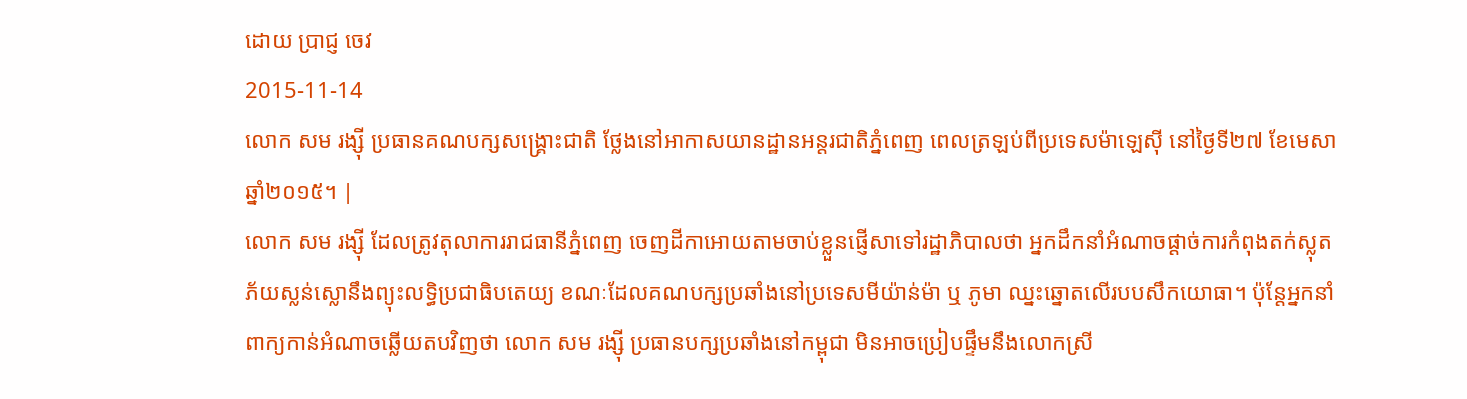ដោយ ប្រាជ្ញ ចេវ
2015-11-14
លោក សម រង្ស៊ី ប្រធានគណបក្សសង្រ្គោះជាតិ ថ្លែងនៅអាកាសយានដ្ឋានអន្តរជាតិភ្នំពេញ ពេលត្រឡប់ពីប្រទេសម៉ាឡេស៊ី នៅថ្ងៃទី២៧ ខែមេសា ឆ្នាំ២០១៥។ |
លោក សម រង្ស៊ី ដែលត្រូវតុលាការរាជធានីភ្នំពេញ ចេញដីកាអោយតាមចាប់ខ្លួនផ្ញើសាទៅរដ្ឋាភិបាលថា អ្នកដឹកនាំអំណាចផ្ដាច់ការកំពុងតក់ស្លុត ភ័យស្លន់ស្លោនឹងព្យុះលទ្ធិប្រជាធិបតេយ្យ ខណៈដែលគណបក្សប្រឆាំងនៅប្រទេសមីយ៉ាន់ម៉ា ឬ ភូមា ឈ្នះឆ្នោតលើរបបសឹកយោធា។ ប៉ុន្តែអ្នកនាំពាក្យកាន់អំណាចឆ្លើយតបវិញថា លោក សម រង្ស៊ី ប្រធានបក្សប្រឆាំងនៅកម្ពុជា មិនអាចប្រៀបផ្ទឹមនឹងលោកស្រី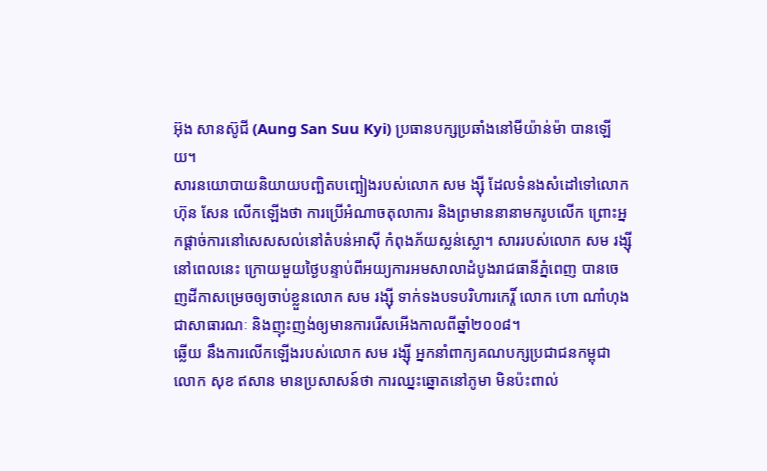អ៊ុង សានស៊ូជី (Aung San Suu Kyi) ប្រធានបក្សប្រឆាំងនៅមីយ៉ាន់ម៉ា បានឡើយ។
សារនយោបាយនិយាយបញ្ឆិតបញ្ឆៀងរបស់លោក សម ង្ស៊ី ដែលទំនងសំដៅទៅលោក ហ៊ុន សែន លើកឡើងថា ការប្រើអំណាចតុលាការ និងព្រមាននានាមករូបលើក ព្រោះអ្នកផ្ដាច់ការនៅសេសសល់នៅតំបន់អាស៊ី កំពុងភ័យស្លន់ស្លោ។ សាររបស់លោក សម រង្ស៊ី នៅពេលនេះ ក្រោយមួយថ្ងៃបន្ទាប់ពីអយ្យការអមសាលាដំបូងរាជធានីភ្នំពេញ បានចេញដីកាសម្រេចឲ្យចាប់ខ្លួនលោក សម រង្ស៊ី ទាក់ទងបទបរិហារកេរ្តិ៍ លោក ហោ ណាំហុង ជាសាធារណៈ និងញុះញង់ឲ្យមានការរើសអើងកាលពីឆ្នាំ២០០៨។
ឆ្លើយ នឹងការលើកឡើងរបស់លោក សម រង្ស៊ី អ្នកនាំពាក្យគណបក្សប្រជាជនកម្ពុជា លោក សុខ ឥសាន មានប្រសាសន៍ថា ការឈ្នះឆ្នោតនៅភូមា មិនប៉ះពាល់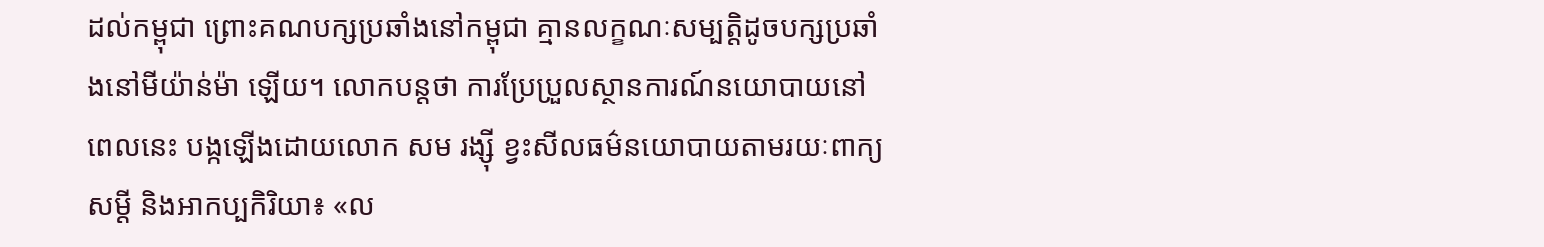ដល់កម្ពុជា ព្រោះគណបក្សប្រឆាំងនៅកម្ពុជា គ្មានលក្ខណៈសម្បត្តិដូចបក្សប្រឆាំងនៅមីយ៉ាន់ម៉ា ឡើយ។ លោកបន្តថា ការប្រែប្រួលស្ថានការណ៍នយោបាយនៅពេលនេះ បង្កឡើងដោយលោក សម រង្ស៊ី ខ្វះសីលធម៌នយោបាយតាមរយៈពាក្យសម្ដី និងអាកប្បកិរិយា៖ «ល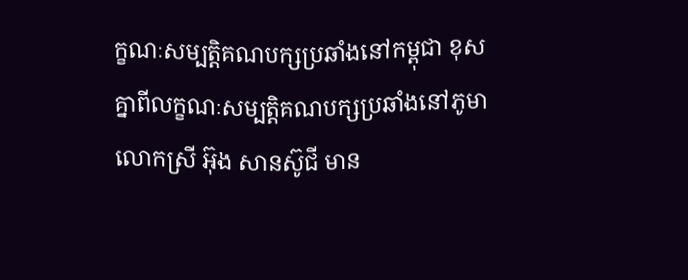ក្ខណៈសម្បត្តិគណបក្សប្រឆាំងនៅកម្ពុជា ខុសគ្នាពីលក្ខណៈសម្បត្តិគណបក្សប្រឆាំងនៅភូមា លោកស្រី អ៊ុង សានស៊ូជី មាន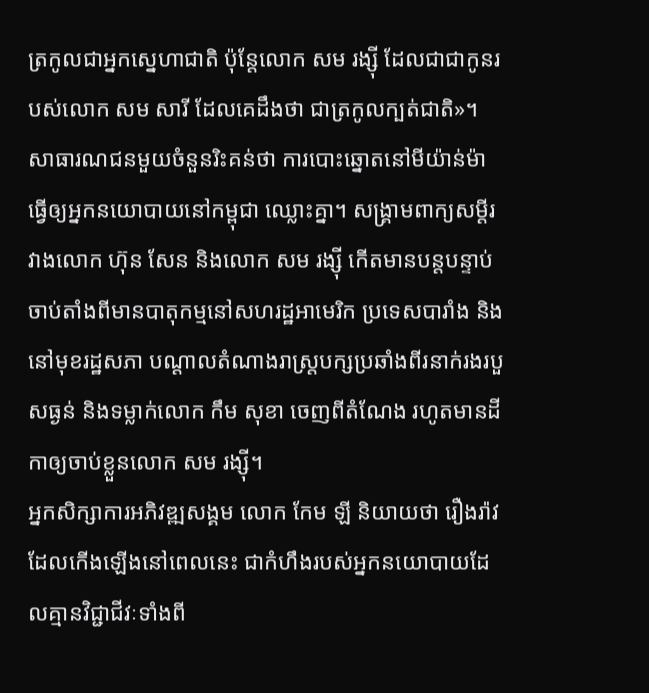ត្រកូលជាអ្នកស្នេហាជាតិ ប៉ុន្តែលោក សម រង្ស៊ី ដែលជាជាកូនរបស់លោក សម សារី ដែលគេដឹងថា ជាត្រកូលក្បត់ជាតិ»។
សាធារណជនមួយចំនួនរិះគន់ថា ការបោះឆ្នោតនៅមីយ៉ាន់ម៉ា ធ្វើឲ្យអ្នកនយោបាយនៅកម្ពុជា ឈ្លោះគ្នា។ សង្គ្រាមពាក្យសម្ដីរវាងលោក ហ៊ុន សែន និងលោក សម រង្ស៊ី កើតមានបន្តបន្ទាប់ចាប់តាំងពីមានបាតុកម្មនៅសហរដ្ឋអាមេរិក ប្រទេសបារាំង និងនៅមុខរដ្ឋសភា បណ្ដាលតំណាងរាស្ត្របក្សប្រឆាំងពីរនាក់រងរបួសធ្ងន់ និងទម្លាក់លោក កឹម សុខា ចេញពីតំណែង រហូតមានដីកាឲ្យចាប់ខ្លួនលោក សម រង្ស៊ី។
អ្នកសិក្សាការអភិវឌ្ឍសង្គម លោក កែម ឡី និយាយថា រឿងរ៉ាវដែលកើងឡើងនៅពេលនេះ ជាកំហឹងរបស់អ្នកនយោបាយដែលគ្មានវិជ្ជាជីវៈទាំងពី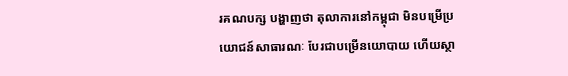រគណបក្ស បង្ហាញថា តុលាការនៅកម្ពុជា មិនបម្រើប្រយោជន៍សាធារណៈ បែរជាបម្រើនយោបាយ ហើយស្ថា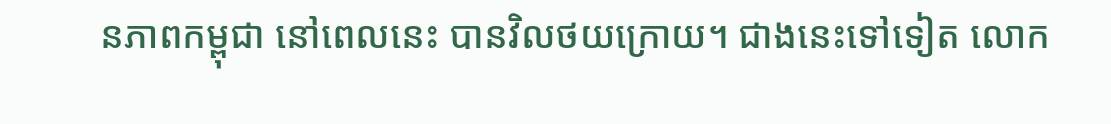នភាពកម្ពុជា នៅពេលនេះ បានវិលថយក្រោយ។ ជាងនេះទៅទៀត លោក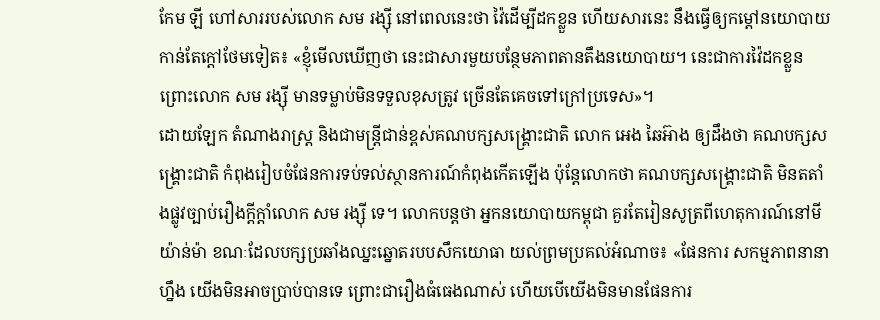កែម ឡី ហៅសាររបស់លោក សម រង្ស៊ី នៅពេលនេះថា វ៉ៃដើម្បីដកខ្លួន ហើយសារនេះ នឹងធ្វើឲ្យកម្ដៅនយោបាយកាន់តែក្ដៅថែមទៀត៖ «ខ្ញុំមើលឃើញថា នេះជាសារមួយបន្ថែមភាពតានតឹងនយោបាយ។ នេះជាការវ៉ៃដកខ្លួន ព្រោះលោក សម រង្ស៊ី មានទម្លាប់មិនទទួលខុសត្រូវ ច្រើនតែគេចទៅក្រៅប្រទេស»។
ដោយឡែក តំណាងរាស្ត្រ និងជាមន្ត្រីជាន់ខ្ពស់គណបក្សសង្គ្រោះជាតិ លោក អេង ឆៃអ៊ាង ឲ្យដឹងថា គណបក្សសង្គ្រោះជាតិ កំពុងរៀបចំផែនការទប់ទល់ស្ថានការណ៍កំពុងកើតឡើង ប៉ុន្តែលោកថា គណបក្សសង្គ្រោះជាតិ មិនតតាំងផ្លូវច្បាប់រឿងក្ដីក្ដាំលោក សម រង្ស៊ី ទេ។ លោកបន្តថា អ្នកនយោបាយកម្ពុជា គួរតែរៀនសូត្រពីហេតុការណ៍នៅមីយ៉ាន់ម៉ា ខណៈដែលបក្សប្រឆាំងឈ្នះឆ្នោតរបបសឹកយោធា យល់ព្រមប្រគល់អំណាច៖ «ផែនការ សកម្មភាពនានាហ្នឹង យើងមិនអាចប្រាប់បានទេ ព្រោះជារឿងធំធេងណាស់ ហើយបើយើងមិនមានផែនការ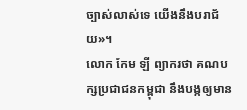ច្បាស់លាស់ទេ យើងនឹងបរាជ័យ»។
លោក កែម ឡី ព្យាករថា គណបក្សប្រជាជនកម្ពុជា នឹងបង្កឲ្យមាន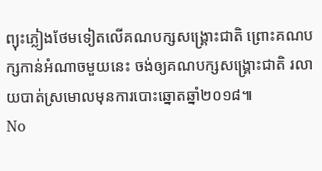ព្យុះភ្លៀងថែមទៀតលើគណបក្សសង្គ្រោះជាតិ ព្រោះគណបក្សកាន់អំណាចមួយនេះ ចង់ឲ្យគណបក្សសង្គ្រោះជាតិ រលាយបាត់ស្រមោលមុនការបោះឆ្នោតឆ្នាំ២០១៨៕
No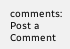comments:
Post a Comment